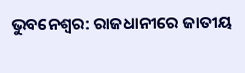ଭୁବନେଶ୍ବର: ରାଜଧାନୀରେ ଜାତୀୟ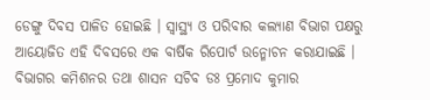ଡେଙ୍ଗୁ ଦିବସ ପାଳିତ ହୋଇଛି । ସ୍ୱାସ୍ଥ୍ୟ ଓ ପରିବାର କଲ୍ୟାଣ ବିଭାଗ ପକ୍ଷରୁ ଆୟୋଜିତ ଏହି ଦିବସରେ ଏକ ବାର୍ଷିକ ରିପୋର୍ଟ ଉନ୍ମୋଚନ କରାଯାଇଛି । ବିଭାଗର କମିଶନର ତଥା ଶାସନ ସଚିବ ଡଃ ପ୍ରମୋଦ କୁମାର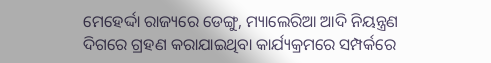ମେହେର୍ଦ୍ଦା ରାଜ୍ୟରେ ଡେଙ୍ଗୁ, ମ୍ୟାଲେରିଆ ଆଦି ନିୟନ୍ତ୍ରଣ ଦିଗରେ ଗ୍ରହଣ କରାଯାଇଥିବା କାର୍ଯ୍ୟକ୍ରମରେ ସମ୍ପର୍କରେ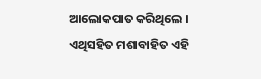ଆଲୋକପାତ କରିଥିଲେ । ଏଥିସହିତ ମଶାବାହିତ ଏହି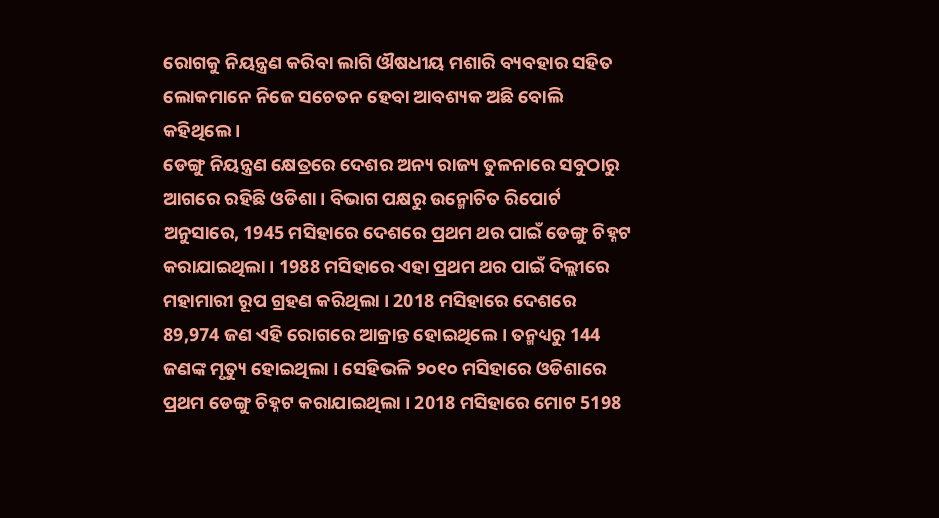ରୋଗକୁ ନିୟନ୍ତ୍ରଣ କରିବା ଲାଗି ଔଷଧୀୟ ମଶାରି ବ୍ୟବହାର ସହିତ ଲୋକମାନେ ନିଜେ ସଚେତନ ହେବା ଆବଶ୍ୟକ ଅଛି ବୋଲି କହିଥିଲେ ।
ଡେଙ୍ଗୁ ନିୟନ୍ତ୍ରଣ କ୍ଷେତ୍ରରେ ଦେଶର ଅନ୍ୟ ରାଜ୍ୟ ତୁଳନାରେ ସବୁଠାରୁ ଆଗରେ ରହିଛି ଓଡିଶା । ବିଭାଗ ପକ୍ଷରୁ ଉନ୍ମୋଚିତ ରିପୋର୍ଟ ଅନୁସାରେ, 1945 ମସିହାରେ ଦେଶରେ ପ୍ରଥମ ଥର ପାଇଁ ଡେଙ୍ଗୁ ଚିହ୍ନଟ କରାଯାଇଥିଲା । 1988 ମସିହାରେ ଏହା ପ୍ରଥମ ଥର ପାଇଁ ଦିଲ୍ଲୀରେ ମହାମାରୀ ରୂପ ଗ୍ରହଣ କରିଥିଲା । 2018 ମସିହାରେ ଦେଶରେ 89,974 ଜଣ ଏହି ରୋଗରେ ଆକ୍ରାନ୍ତ ହୋଇଥିଲେ । ତନ୍ମଧ୍ୟରୁ 144 ଜଣଙ୍କ ମୃତ୍ୟୁ ହୋଇଥିଲା । ସେହିଭଳି ୨୦୧୦ ମସିହାରେ ଓଡିଶାରେ ପ୍ରଥମ ଡେଙ୍ଗୁ ଚିହ୍ନଟ କରାଯାଇଥିଲା । 2018 ମସିହାରେ ମୋଟ 5198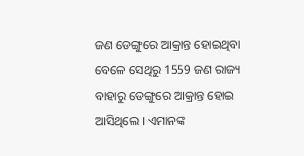ଜଣ ଡେଙ୍ଗୁରେ ଆକ୍ରାନ୍ତ ହୋଇଥିବା ବେଳେ ସେଥିରୁ 1559 ଜଣ ରାଜ୍ୟ ବାହାରୁ ଡେଙ୍ଗୁରେ ଆକ୍ରାନ୍ତ ହୋଇ ଆସିଥିଲେ । ଏମାନଙ୍କ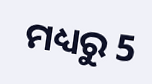ମଧ୍ୟରୁ 5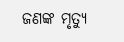ଜଣଙ୍କ ମୃତ୍ୟୁ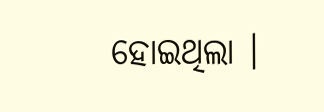ହୋଇଥିଲା ।